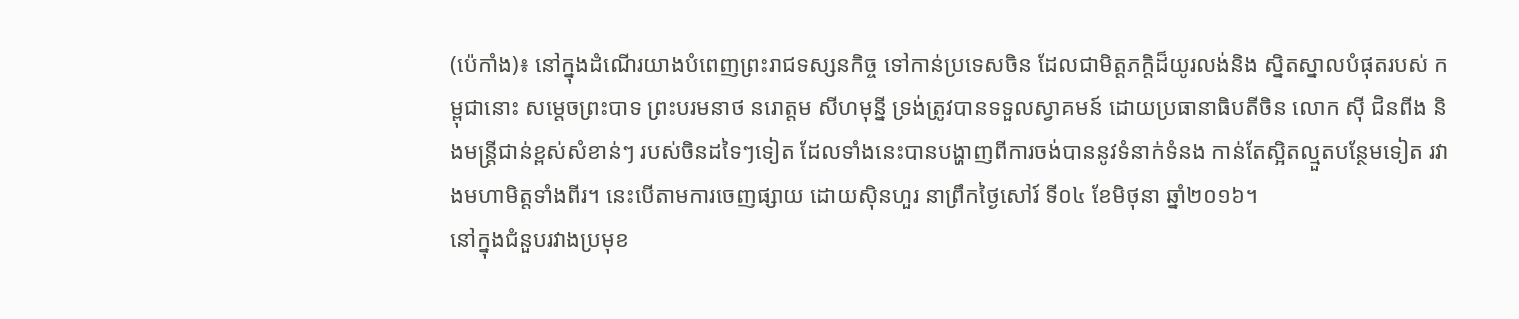(ប៉េកាំង)៖ នៅក្នុងដំណើរយាងបំពេញព្រះរាជទស្សនកិច្ច ទៅកាន់ប្រទេសចិន ដែលជាមិត្តភក្តិដ៏យូរលង់និង ស្និតស្នាលបំផុតរបស់ កម្ពុជានោះ សម្តេចព្រះបាទ ព្រះបរមនាថ នរោត្តម សីហមុន្នី ទ្រង់ត្រូវបានទទួលស្វាគមន៍ ដោយប្រធានាធិបតីចិន លោក ស៊ី ជិនពីង និងមន្ត្រីជាន់ខ្ពស់សំខាន់ៗ របស់ចិនដទៃៗទៀត ដែលទាំងនេះបានបង្ហាញពីការចង់បាននូវទំនាក់ទំនង កាន់តែស្អិតល្មួតបន្ថែមទៀត រវាងមហាមិត្តទាំងពីរ។ នេះបើតាមការចេញផ្សាយ ដោយស៊ិនហួរ នាព្រឹកថ្ងៃសៅរ៍ ទី០៤ ខែមិថុនា ឆ្នាំ២០១៦។
នៅក្នុងជំនួបរវាងប្រមុខ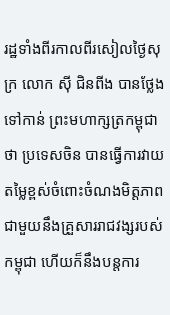រដ្ឋទាំងពីរកាលពីរសៀលថ្ងៃសុក្រ លោក ស៊ី ជិនពីង បានថ្លែងទៅកាន់ ព្រះមហាក្សត្រកម្ពុជាថា ប្រទេសចិន បានធ្វើការវាយតម្លៃខ្ពស់ចំពោះចំណងមិត្តភាព ជាមួយនឹងគ្រួសាររាជវង្សរបស់កម្ពុជា ហើយក៏នឹងបន្តការ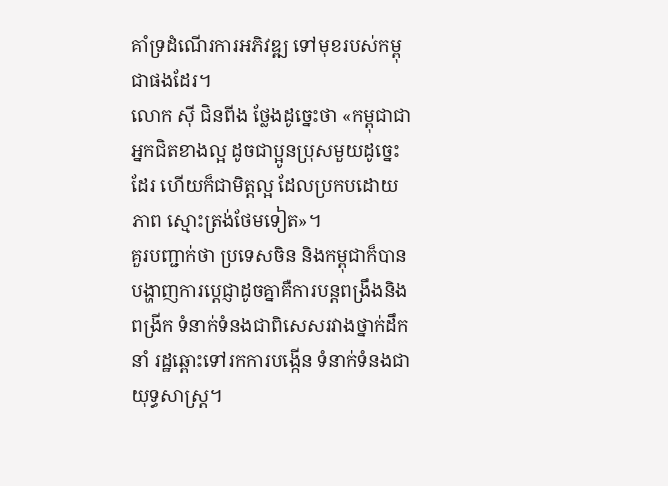គាំទ្រដំណើរការអភិវឌ្ឍ ទៅមុខរបស់កម្ពុជាផងដែរ។
លោក ស៊ី ជិនពីង ថ្លែងដូច្នេះថា «កម្ពុជាជាអ្នកជិតខាងល្អ ដូចជាប្អូនប្រុសមួយដូច្នេះដែរ ហើយក៏ជាមិត្តល្អ ដែលប្រកបដោយភាព ស្មោះត្រង់ថែមទៀត»។
គួរបញ្ជាក់ថា ប្រទេសចិន និងកម្ពុជាក៏បានបង្ហាញការប្តេជ្ញាដូចគ្នាគឺការបន្តពង្រឹងនិងពង្រីក ទំនាក់ទំនងជាពិសេសរវាងថ្នាក់ដឹកនាំ រដ្ឋឆ្ពោះទៅរកការបង្កើន ទំនាក់ទំនងជាយុទ្ធសាស្ត្រ។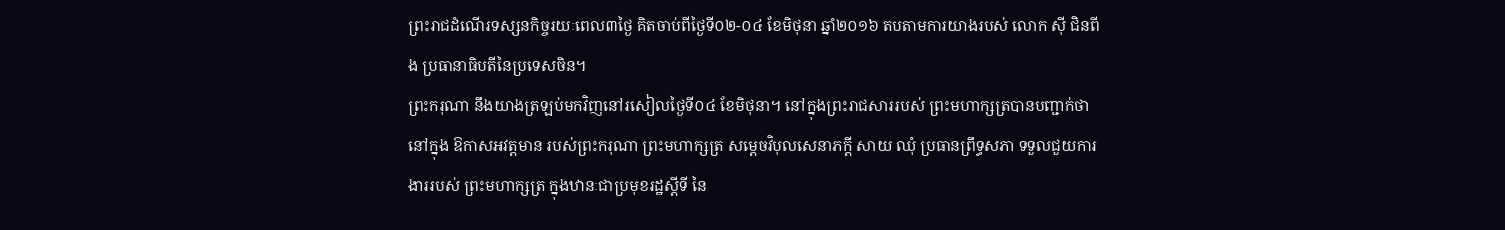ព្រះរាជដំណើរទស្សនកិច្ចរយៈពេល៣ថ្ងៃ គិតចាប់ពីថ្ងៃទី០២-០៤ ខែមិថុនា ឆ្នាំ២០១៦ តបតាមការយាងរបស់ លោក ស៊ី ជិនពីង ប្រធានាធិបតីនៃប្រទេសចិន។
ព្រះករុណា នឹងយាងត្រឡប់មកវិញនៅរសៀលថ្ងៃទី០៤ ខែមិថុនា។ នៅក្នុងព្រះរាជសាររបស់ ព្រះមហាក្សត្របានបញ្ជាក់ថា នៅក្នុង ឱកាសអវត្តមាន របស់ព្រះករុណា ព្រះមហាក្សត្រ សម្តេចវិបុលសេនាភក្តី សាយ ឈុំ ប្រធានព្រឹទ្ធសភា ទទួលជួយការងាររបស់ ព្រះមហាក្សត្រ ក្នុងឋានៈជាប្រមុខរដ្ឋស្តីទី នៃ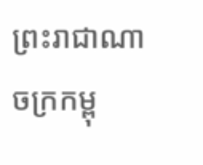ព្រះរាជាណាចក្រកម្ពុ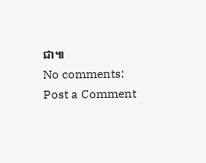ជា៕
No comments:
Post a Comment